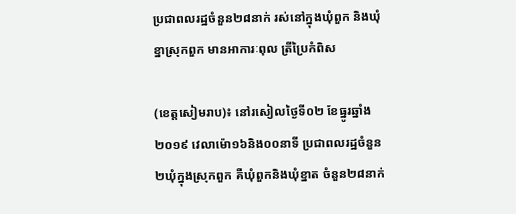ប្រជាពលរដ្ឋចំនួន២៨នាក់ រស់នៅក្នុងឃុំពួក និងឃុំខ្នាស្រុកពួក មានអាការៈពុល ត្រីប្រៃកំពិស

(ខេត្តសៀមរាប)៖ នៅរសៀលថ្ងៃទី០២ ខែធ្នូរឆ្នាំង២០១៩ វេលាម៉ោ១៦និង០០នាទី ប្រជាពលរដ្ឋចំនួន ២ឃុំក្នុងស្រុកពួក គឺឃុំពួកនិងឃុំខ្នាត ចំនួន២៨នាក់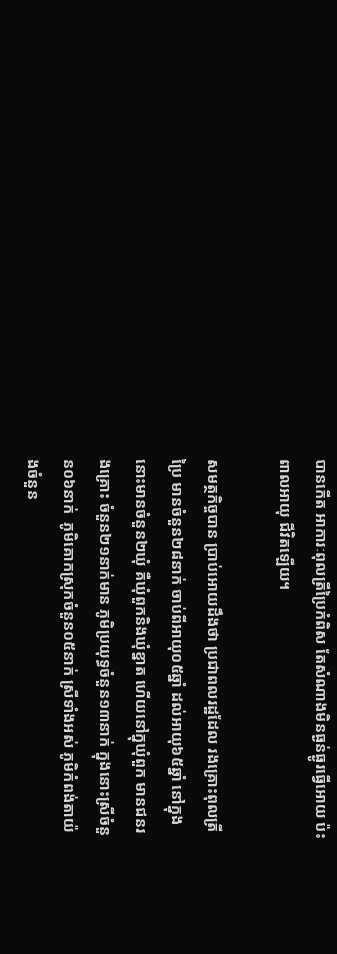បានកើត អាការៈពុលត្រីប្រៃកំពិស តែសំណាងមិនធ្ងន់ធ្ងូរធ្វើអោយ ប៉ះពាលអាយុ ជីវិតឡើយ។

សមត្ថកិច្ចបាន ប្រាប់អោយដឹងថា ប្រជាពលរដ្ឋដែល រងគ្រោះពុលត្រីប្រៃ មានចំនួន២៨នាក់ ចាប់ពីអាយុ០៥ឆ្នាំ ដល់អាយុ៦៥ឆ្នាំ នៅក្នុងនោះមានចំនួន២ឃុំ គឺឃុំពួកនិងឃុំខ្នាត ហើយនៅក្នុឃុំពួក មានជនរងគ្រោះ ចំនួន២១នាក់មាន ភូមិប្រយុទ្ធចំនួន១៣នាក់ ក្នុងនោះស្រីចំនួន០៦នាក់  ភូមិគោកស្រុកចំនួន០៥នាក់ ស្រីទាំងអស់ ភូមិកំពង់តាយ៉ងចំនួន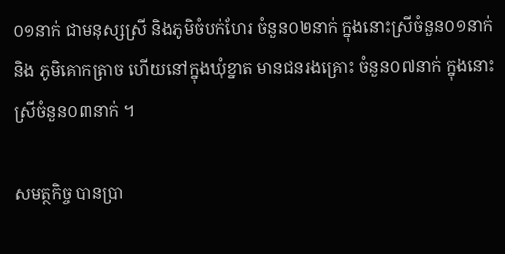០១នាក់ ជាមនុស្សស្រី និងភូមិចំបក់ហែរ ចំនួន០២នាក់ ក្នុងនោះស្រីចំនួន០១នាក់ និង ភូមិគោកត្រាច ហើយនៅក្នុងឃុំខ្នាត មានជនរងគ្រោះ ចំនួន០៧នាក់ ក្នុងនោះស្រីចំនួន០៣នាក់ ។

សមត្ថកិច្ច បានប្រា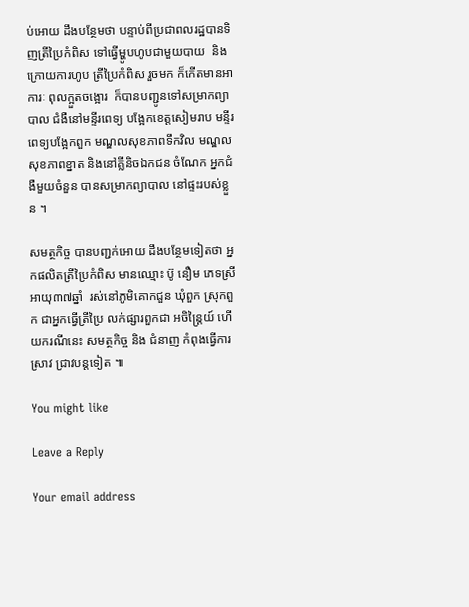ប់អោយ ដឹងបន្ថែមថា បន្ទាប់ពីប្រជាពលរដ្ឋបានទិញត្រីប្រៃកំពិស ទៅធ្វើម្ហូបហូបជាមួយបាយ  និង ក្រោយការហូប ត្រីប្រៃកំពិស រួចមក ក៏កើតមានអាការៈ ពុលក្អួតចង្អោរ  ក៏បានបញ្ជូនទៅសម្រាកព្យាបាល ជំងឺនៅមន្ទីរពេទ្យ បង្អែកខេត្តសៀមរាប មន្ទីរពេទ្យបង្អែកពួក មណ្ឌលសុខភាពទឹកវិល មណ្ឌលសុខភាពខ្នាត និងនៅគ្លីនិចឯកជន ចំណែក អ្នកជំងឺមួយចំនួន បានសម្រាកព្យាបាល នៅផ្ទះរបស់ខ្លួន ។

សមត្ថកិច្ច បានបញ្ជក់អោយ ដឹងបន្ថែមទៀតថា អ្នកផលិតត្រីប្រៃកំពិស មានឈ្មោះ ប៊ូ នឿម ភេទស្រី អាយុ៣៧ឆ្នាំ  រស់នៅភូមិគោកជួន ឃុំពួក ស្រុកពួក ជាអ្នកធ្វើត្រីប្រៃ លក់ផ្សារពួកជា អចិន្ត្រៃយ៍ ហើយករណីនេះ សមត្ថកិច្ច និង ជំនាញ កំពុងធ្វើការស្រាវ ជ្រាវបន្តទៀត ៕

You might like

Leave a Reply

Your email address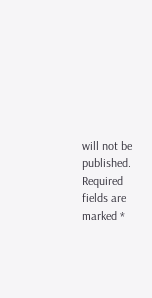will not be published. Required fields are marked *